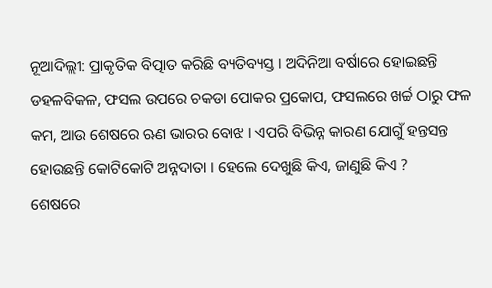ନୂଆଦିଲ୍ଲୀ: ପ୍ରାକୃତିକ ବିତ୍ପାତ କରିଛି ବ୍ୟତିବ୍ୟସ୍ତ । ଅଦିନିଆ ବର୍ଷାରେ ହୋଇଛନ୍ତି ଡହଳବିକଳ, ଫସଲ ଉପରେ ଚକଡା ପୋକର ପ୍ରକୋପ, ଫସଲରେ ଖର୍ଚ୍ଚ ଠାରୁ ଫଳ କମ, ଆଉ ଶେଷରେ ଋଣ ଭାରର ବୋଝ । ଏପରି ବିଭିନ୍ନ କାରଣ ଯୋଗୁଁ ହନ୍ତସନ୍ତ ହୋଉଛନ୍ତି କୋଟିକୋଟି ଅନ୍ନଦାତା । ହେଲେ ଦେଖୁଛି କିଏ, ଜାଣୁଛି କିଏ ?
ଶେଷରେ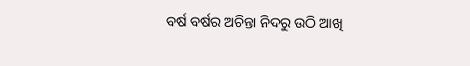ବର୍ଷ ବର୍ଷର ଅଚିନ୍ତା ନିଦରୁ ଉଠି ଆଖି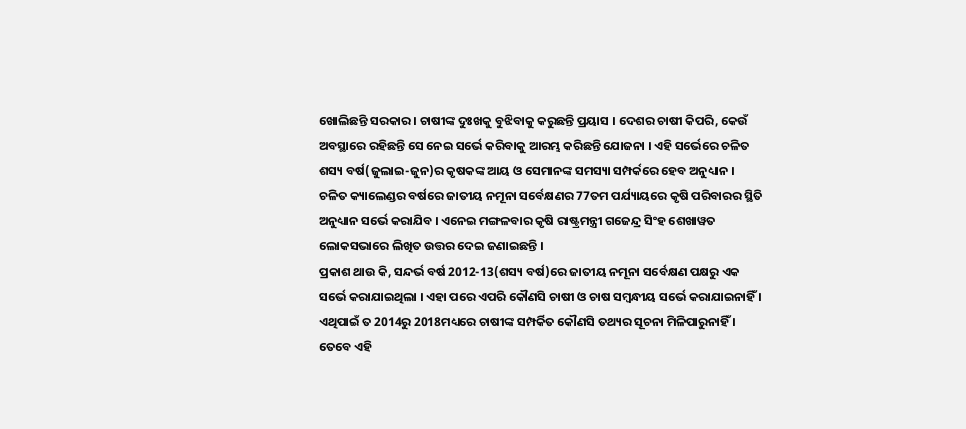ଖୋଲିଛନ୍ତି ସରକାର । ଚାଷୀଙ୍କ ଦୁଃଖକୁ ବୁଝିବାକୁ କରୁଛନ୍ତି ପ୍ରୟାସ । ଦେଶର ଚାଷୀ କିପରି, କେଉଁ ଅବସ୍ଥାରେ ରହିଛନ୍ତି ସେ ନେଇ ସର୍ଭେ କରିବାକୁ ଆରମ୍ଭ କରିଛନ୍ତି ଯୋଜନା । ଏହି ସର୍ଭେରେ ଚଳିତ ଶସ୍ୟ ବର୍ଷ(ଜୁଲାଇ-ଜୁନ)ର କୃଷକଙ୍କ ଆୟ ଓ ସେମାନଙ୍କ ସମସ୍ୟା ସମ୍ପର୍କରେ ହେବ ଅନୁଧ୍ୟାନ ।
ଚଳିତ କ୍ୟାଲେଣ୍ଡର ବର୍ଷରେ ଜାତୀୟ ନମୂନା ସର୍ବେକ୍ଷଣର 77ତମ ପର୍ଯ୍ୟାୟରେ କୃଷି ପରିବାରର ସ୍ଥିତି ଅନୁଧ୍ୟାନ ସର୍ଭେ କରାଯିବ । ଏନେଇ ମଙ୍ଗଳବାର କୃଷି ରାଷ୍ଟ୍ରମନ୍ତ୍ରୀ ଗଜେନ୍ଦ୍ର ସିଂହ ଶେଖାୱତ ଲୋକସଭାରେ ଲିଖିତ ଉତ୍ତର ଦେଇ ଜଣାଇଛନ୍ତି ।
ପ୍ରକାଶ ଥାଉ କି, ସନ୍ଦର୍ଭ ବର୍ଷ 2012-13(ଶସ୍ୟ ବର୍ଷ)ରେ ଜାତୀୟ ନମୂନା ସର୍ବେକ୍ଷଣ ପକ୍ଷରୁ ଏକ ସର୍ଭେ କରାଯାଇଥିଲା । ଏହା ପରେ ଏପରି କୌଣସି ଚାଷୀ ଓ ଚାଷ ସମ୍ବନ୍ଧୀୟ ସର୍ଭେ କରାଯାଇନାହିଁ । ଏଥିପାଇଁ ତ 2014ରୁ 2018ମଧ୍ୟରେ ଚାଷୀଙ୍କ ସମ୍ପର୍କିତ କୌଣସି ତଥ୍ୟର ସୂଚନା ମିଳିପାରୁନାହିଁ । ତେବେ ଏହି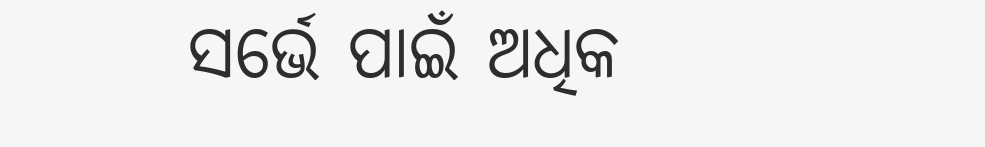ସର୍ଭେ ପାଇଁ ଅଧିକ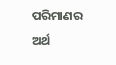ପରିମାଣର ଅର୍ଥ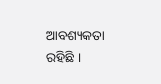ଆବଶ୍ୟକତା ରହିଛି ।